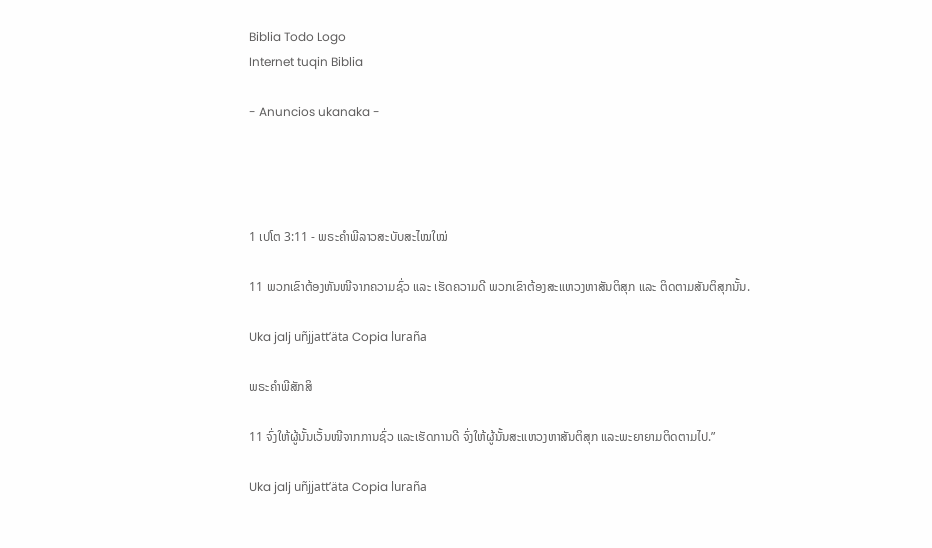Biblia Todo Logo
Internet tuqin Biblia

- Anuncios ukanaka -




1 ເປໂຕ 3:11 - ພຣະຄຳພີລາວສະບັບສະໄໝໃໝ່

11 ພວກເຂົາຕ້ອງຫັນໜີຈາກຄວາມຊົ່ວ ແລະ ເຮັດຄວາມດີ ພວກເຂົາຕ້ອງສະແຫວງຫາສັນຕິສຸກ ແລະ ຕິດຕາມສັນຕິສຸກນັ້ນ.

Uka jalj uñjjattʼäta Copia luraña

ພຣະຄຳພີສັກສິ

11 ຈົ່ງໃຫ້ຜູ້ນັ້ນເວັ້ນໜີຈາກການຊົ່ວ ແລະເຮັດການດີ ຈົ່ງໃຫ້ຜູ້ນັ້ນສະແຫວງຫາສັນຕິສຸກ ແລະພະຍາຍາມຕິດຕາມໄປ.”

Uka jalj uñjjattʼäta Copia luraña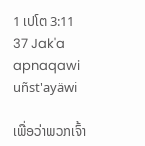1 ເປໂຕ 3:11
37 Jak'a apnaqawi uñst'ayäwi

ເພື່ອວ່າພວກເຈົ້າ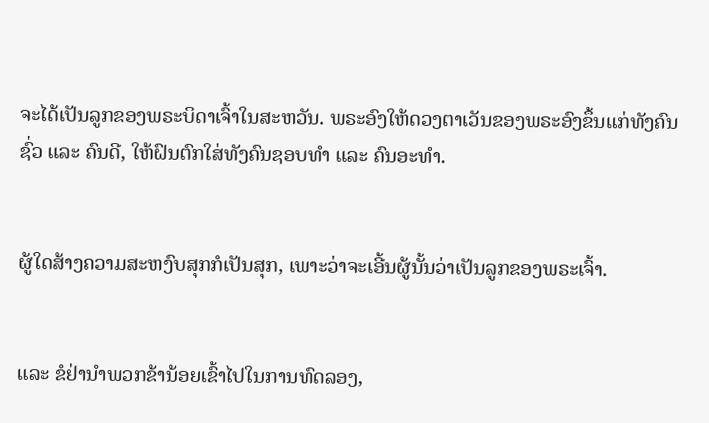ຈະໄດ້ເປັນລູກຂອງພຣະບິດາເຈົ້າໃນສະຫວັນ. ພຣະອົງໃຫ້ດວງຕາເວັນຂອງພຣະອົງຂຶ້ນແກ່ທັງຄົນຊົ່ວ ແລະ ຄົນດີ, ໃຫ້ຝົນຕົກໃສ່ທັງຄົນຊອບທຳ ແລະ ຄົນອະທຳ.


ຜູ້ໃດສ້າງຄວາມສະຫງົບສຸກກໍເປັນສຸກ, ເພາະວ່າຈະເອີ້ນຜູ້ນັ້ນວ່າເປັນລູກຂອງພຣະເຈົ້າ.


ແລະ ຂໍຢ່ານຳພວກຂ້ານ້ອຍເຂົ້າໄປໃນການທົດລອງ,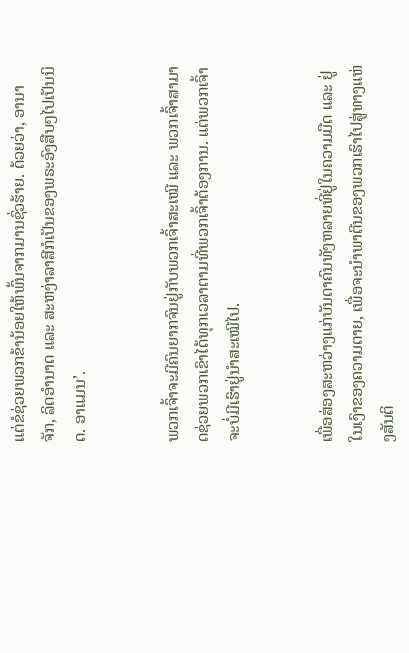ແຕ່ຂໍຊ່ວຍພວກຂ້ານ້ອຍໃຫ້ພົ້ນຈາກມານຊົ່ວຮ້າຍ. ດ້ວຍວ່າ, ອານາຈັກ, ລິດອຳນາດ ແລະ ສະຫງ່າລາສີກໍເປັນຂອງພຣະອົງສືບໆໄປເປັນນິດ. ອາແມນ’.


ພວກເຈົ້າຈະມີຄົນຍາກຈົນຢູ່ກັບພວກເຈົ້າສະເໝີ ແລະ ພວກເຈົ້າສາມາດຊ່ວຍພວກເຂົາໄດ້ທຸກເວລາຕາມທີ່ພວກເຈົ້າຕ້ອງການ. ແຕ່ພວກເຈົ້າຈະບໍ່ມີເຮົາຢູ່ນໍາສະເໝີໄປ.


ເພື່ອສ່ອງສະຫວ່າງແກ່ບັນດາຄົນທັງຫລາຍທີ່ຢູ່ໃນຄວາມມືດ ແລະ ຢູ່ໃນເງົາຂອງຄວາມຕາຍ, ເພື່ອຈະນຳພາຕີນຂອງພວກເຮົາໄປສູ່ທາງແຫ່ງສັນຕິ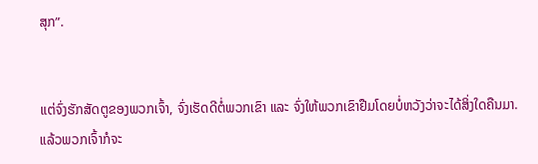ສຸກ”.


ແຕ່ຈົ່ງຮັກສັດຕູຂອງພວກເຈົ້າ, ຈົ່ງເຮັດດີຕໍ່ພວກເຂົາ ແລະ ຈົ່ງໃຫ້ພວກເຂົາຢືມໂດຍບໍ່ຫວັງວ່າຈະໄດ້ສິ່ງໃດຄືນມາ. ແລ້ວພວກເຈົ້າກໍຈະ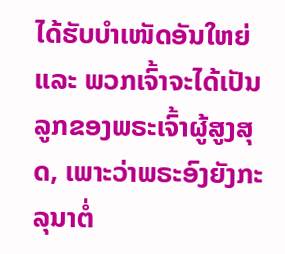ໄດ້ຮັບບຳເໜັດອັນໃຫຍ່ ແລະ ພວກເຈົ້າຈະໄດ້ເປັນລູກຂອງພຣະເຈົ້າຜູ້ສູງສຸດ, ເພາະວ່າພຣະອົງຍັງກະລຸນາຕໍ່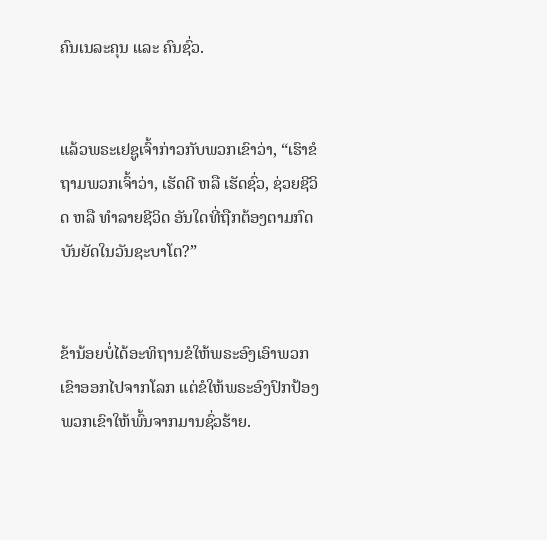ຄົນເນລະຄຸນ ແລະ ຄົນຊົ່ວ.


ແລ້ວພຣະເຢຊູເຈົ້າກ່າວກັບພວກເຂົາວ່າ, “ເຮົາຂໍຖາມພວກເຈົ້າວ່າ, ເຮັດດີ ຫລື ເຮັດຊົ່ວ, ຊ່ວຍຊີວິດ ຫລື ທຳລາຍຊີວິດ ອັນໃດທີ່ຖືກຕ້ອງຕາມກົດບັນຍັດໃນວັນຊະບາໂຕ?”


ຂ້ານ້ອຍບໍ່ໄດ້ອະທິຖານຂໍໃຫ້ພຣະອົງເອົາພວກເຂົາອອກໄປຈາກໂລກ ແຕ່ຂໍໃຫ້ພຣະອົງປົກປ້ອງພວກເຂົາໃຫ້ພົ້ນຈາກມານຊົ່ວຮ້າຍ.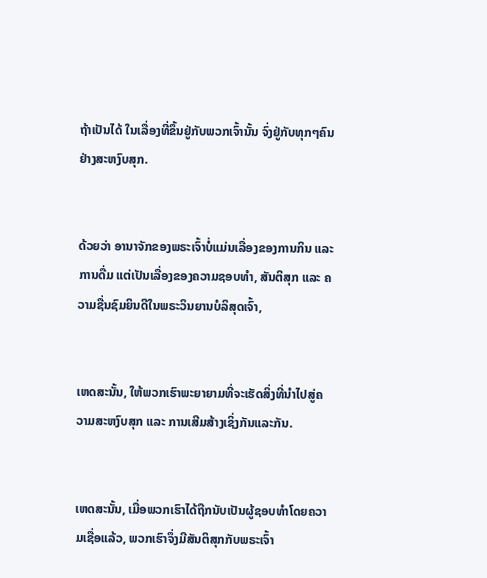ຖ້າເປັນໄດ້ ໃນເລື່ອງທີ່ຂຶ້ນຢູ່ກັບພວກເຈົ້ານັ້ນ ຈົ່ງຢູ່ກັບທຸກໆຄົນຢ່າງສະຫງົບສຸກ.


ດ້ວຍວ່າ ອານາຈັກຂອງພຣະເຈົ້າບໍ່ແມ່ນເລື່ອງຂອງການກິນ ແລະ ການດື່ມ ແຕ່ເປັນເລື່ອງຂອງຄວາມຊອບທຳ, ສັນຕິສຸກ ແລະ ຄວາມຊື່ນຊົມຍິນດີໃນພຣະວິນຍານບໍລິສຸດເຈົ້າ,


ເຫດສະນັ້ນ, ໃຫ້ພວກເຮົາພະຍາຍາມທີ່ຈະເຮັດສິ່ງທີ່ນຳໄປສູ່ຄວາມສະຫງົບສຸກ ແລະ ການເສີມສ້າງເຊິ່ງກັນແລະກັນ.


ເຫດສະນັ້ນ, ເມື່ອພວກເຮົາໄດ້ຖືກນັບເປັນຜູ້ຊອບທຳໂດຍຄວາມເຊື່ອແລ້ວ, ພວກເຮົາຈຶ່ງມີສັນຕິສຸກກັບພຣະເຈົ້າ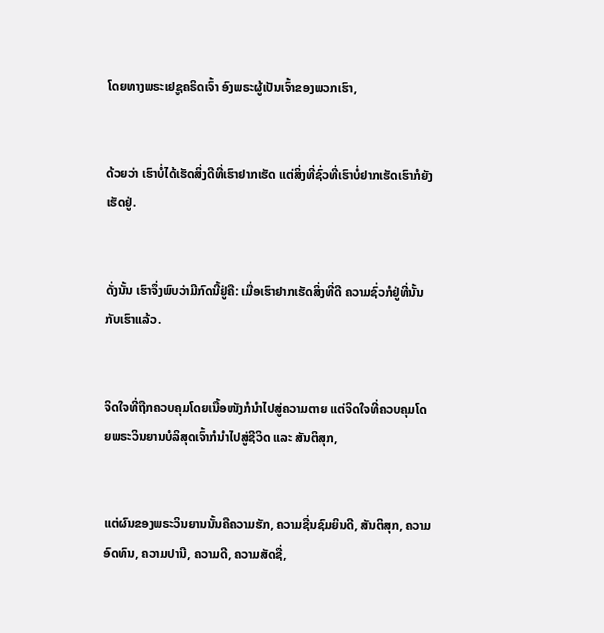ໂດຍທາງພຣະເຢຊູຄຣິດເຈົ້າ ອົງພຣະຜູ້ເປັນເຈົ້າຂອງພວກເຮົາ,


ດ້ວຍວ່າ ເຮົາບໍ່ໄດ້ເຮັດສິ່ງດີທີ່ເຮົາຢາກເຮັດ ແຕ່ສິ່ງທີ່ຊົ່ວທີ່ເຮົາບໍ່ຢາກເຮັດເຮົາກໍຍັງເຮັດຢູ່.


ດັ່ງນັ້ນ ເຮົາຈຶ່ງພົບວ່າມີກົດນີ້ຢູ່ຄື: ເມື່ອເຮົາຢາກເຮັດສິ່ງທີ່ດີ ຄວາມຊົ່ວກໍຢູ່ທີ່ນັ້ນກັບເຮົາແລ້ວ.


ຈິດໃຈທີ່ຖືກຄວບຄຸມໂດຍເນື້ອໜັງກໍນໍາໄປສູ່ຄວາມຕາຍ ແຕ່ຈິດໃຈທີ່ຄວບຄຸມໂດຍພຣະວິນຍານບໍລິສຸດເຈົ້າກໍນໍາໄປສູ່ຊີວິດ ແລະ ສັນຕິສຸກ,


ແຕ່ຜົນຂອງພຣະວິນຍານນັ້ນຄືຄວາມຮັກ, ຄວາມຊື່ນຊົມຍິນດີ, ສັນຕິສຸກ, ຄວາມອົດທົນ, ຄວາມປານີ, ຄວາມດີ, ຄວາມສັດຊື່,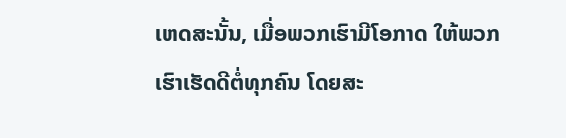ເຫດສະນັ້ນ, ເມື່ອພວກເຮົາມີໂອກາດ ໃຫ້ພວກເຮົາເຮັດດີຕໍ່ທຸກຄົນ ໂດຍສະ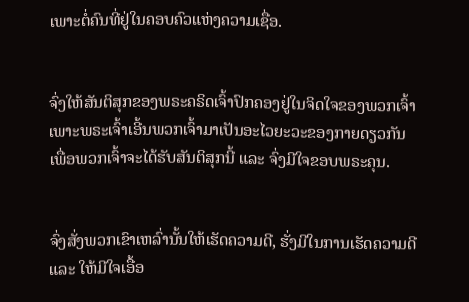ເພາະຕໍ່ຄົນທີ່ຢູ່ໃນຄອບຄົວແຫ່ງຄວາມເຊື່ອ.


ຈົ່ງໃຫ້ສັນຕິສຸກຂອງພຣະຄຣິດເຈົ້າປົກຄອງຢູ່ໃນຈິດໃຈຂອງພວກເຈົ້າເພາະພຣະເຈົ້າເອີ້ນພວກເຈົ້າມາເປັນອະໄວຍະວະຂອງກາຍດຽວກັນ ເພື່ອພວກເຈົ້າຈະໄດ້ຮັບສັນຕິສຸກນີ້ ແລະ ຈົ່ງມີໃຈຂອບພຣະຄຸນ.


ຈົ່ງສັ່ງພວກເຂົາເຫລົ່ານັ້ນໃຫ້ເຮັດຄວາມດີ, ຮັ່ງມີໃນການເຮັດຄວາມດີ ແລະ ໃຫ້ມີໃຈເອື້ອ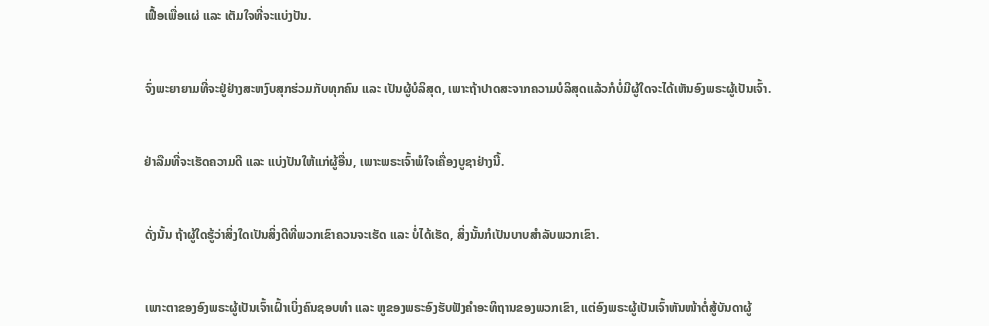ເຟື້ອເພື່ອແຜ່ ແລະ ເຕັມໃຈທີ່ຈະແບ່ງປັນ.


ຈົ່ງພະຍາຍາມທີ່ຈະຢູ່ຢ່າງສະຫງົບສຸກຮ່ວມກັບທຸກຄົນ ແລະ ເປັນຜູ້ບໍລິສຸດ, ເພາະຖ້າປາດສະຈາກຄວາມບໍລິສຸດແລ້ວກໍບໍ່ມີຜູ້ໃດຈະໄດ້ເຫັນອົງພຣະຜູ້ເປັນເຈົ້າ.


ຢ່າລືມທີ່ຈະເຮັດຄວາມດີ ແລະ ແບ່ງປັນໃຫ້ແກ່ຜູ້ອື່ນ, ເພາະພຣະເຈົ້າພໍໃຈເຄື່ອງບູຊາຢ່າງນີ້.


ດັ່ງນັ້ນ ຖ້າຜູ້ໃດຮູ້ວ່າສິ່ງໃດເປັນສິ່ງດີທີ່ພວກເຂົາຄວນຈະເຮັດ ແລະ ບໍ່ໄດ້ເຮັດ, ສິ່ງນັ້ນກໍເປັນບາບສຳລັບພວກເຂົາ.


ເພາະຕາຂອງອົງພຣະຜູ້ເປັນເຈົ້າເຝົ້າເບິ່ງຄົນຊອບທຳ ແລະ ຫູຂອງພຣະອົງຮັບຟັງຄຳອະທິຖານຂອງພວກເຂົາ, ແຕ່ອົງພຣະຜູ້ເປັນເຈົ້າຫັນໜ້າຕໍ່ສູ້ບັນດາຜູ້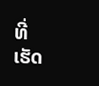ທີ່ເຮັດ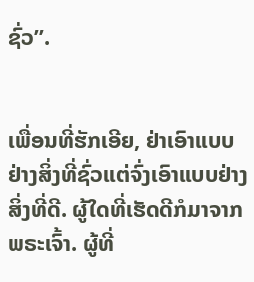ຊົ່ວ”.


ເພື່ອນທີ່ຮັກເອີຍ, ຢ່າເອົາແບບຢ່າງສິ່ງທີ່ຊົ່ວແຕ່ຈົ່ງເອົາແບບຢ່າງສິ່ງທີ່ດີ. ຜູ້ໃດທີ່ເຮັດດີກໍມາຈາກພຣະເຈົ້າ. ຜູ້ທີ່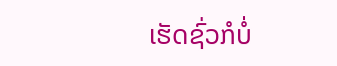ເຮັດຊົ່ວກໍບໍ່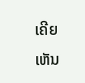ເຄີຍເຫັນ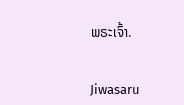ພຣະເຈົ້າ.


Jiwasaru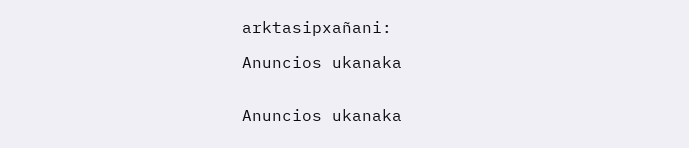arktasipxañani:

Anuncios ukanaka


Anuncios ukanaka